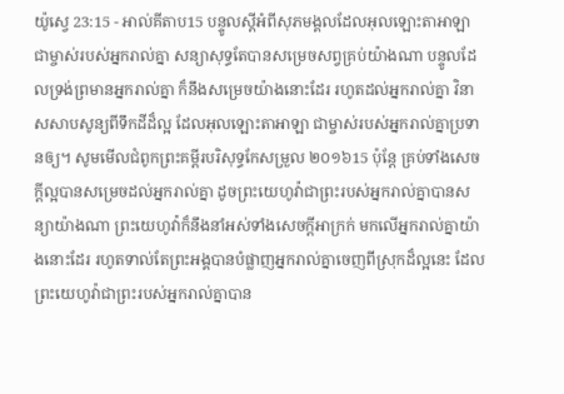យ៉ូស្វេ 23:15 - អាល់គីតាប15 បន្ទូលស្តីអំពីសុភមង្គលដែលអុលឡោះតាអាឡា ជាម្ចាស់របស់អ្នករាល់គ្នា សន្យាសុទ្ធតែបានសម្រេចសព្វគ្រប់យ៉ាងណា បន្ទូលដែលទ្រង់ព្រមានអ្នករាល់គ្នា ក៏នឹងសម្រេចយ៉ាងនោះដែរ រហូតដល់អ្នករាល់គ្នា វិនាសសាបសូន្យពីទឹកដីដ៏ល្អ ដែលអុលឡោះតាអាឡា ជាម្ចាស់របស់អ្នករាល់គ្នាប្រទានឲ្យ។ សូមមើលជំពូកព្រះគម្ពីរបរិសុទ្ធកែសម្រួល ២០១៦15 ប៉ុន្តែ គ្រប់ទាំងសេចក្ដីល្អបានសម្រេចដល់អ្នករាល់គ្នា ដូចព្រះយេហូវ៉ាជាព្រះរបស់អ្នករាល់គ្នាបានសន្យាយ៉ាងណា ព្រះយេហូវ៉ាក៏នឹងនាំអស់ទាំងសេចក្ដីអាក្រក់ មកលើអ្នករាល់គ្នាយ៉ាងនោះដែរ រហូតទាល់តែព្រះអង្គបានបំផ្លាញអ្នករាល់គ្នាចេញពីស្រុកដ៏ល្អនេះ ដែលព្រះយេហូវ៉ាជាព្រះរបស់អ្នករាល់គ្នាបាន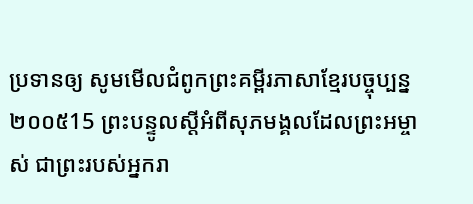ប្រទានឲ្យ សូមមើលជំពូកព្រះគម្ពីរភាសាខ្មែរបច្ចុប្បន្ន ២០០៥15 ព្រះបន្ទូលស្ដីអំពីសុភមង្គលដែលព្រះអម្ចាស់ ជាព្រះរបស់អ្នករា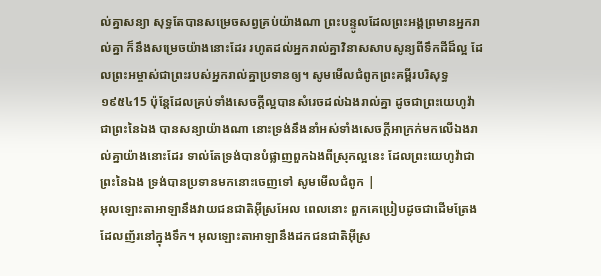ល់គ្នាសន្យា សុទ្ធតែបានសម្រេចសព្វគ្រប់យ៉ាងណា ព្រះបន្ទូលដែលព្រះអង្គព្រមានអ្នករាល់គ្នា ក៏នឹងសម្រេចយ៉ាងនោះដែរ រហូតដល់អ្នករាល់គ្នាវិនាសសាបសូន្យពីទឹកដីដ៏ល្អ ដែលព្រះអម្ចាស់ជាព្រះរបស់អ្នករាល់គ្នាប្រទានឲ្យ។ សូមមើលជំពូកព្រះគម្ពីរបរិសុទ្ធ ១៩៥៤15 ប៉ុន្តែដែលគ្រប់ទាំងសេចក្ដីល្អបានសំរេចដល់ឯងរាល់គ្នា ដូចជាព្រះយេហូវ៉ាជាព្រះនៃឯង បានសន្យាយ៉ាងណា នោះទ្រង់នឹងនាំអស់ទាំងសេចក្ដីអាក្រក់មកលើឯងរាល់គ្នាយ៉ាងនោះដែរ ទាល់តែទ្រង់បានបំផ្លាញពួកឯងពីស្រុកល្អនេះ ដែលព្រះយេហូវ៉ាជាព្រះនៃឯង ទ្រង់បានប្រទានមកនោះចេញទៅ សូមមើលជំពូក |
អុលឡោះតាអាឡានឹងវាយជនជាតិអ៊ីស្រអែល ពេលនោះ ពួកគេប្រៀបដូចជាដើមត្រែងដែលញ័រនៅក្នុងទឹក។ អុលឡោះតាអាឡានឹងដកជនជាតិអ៊ីស្រ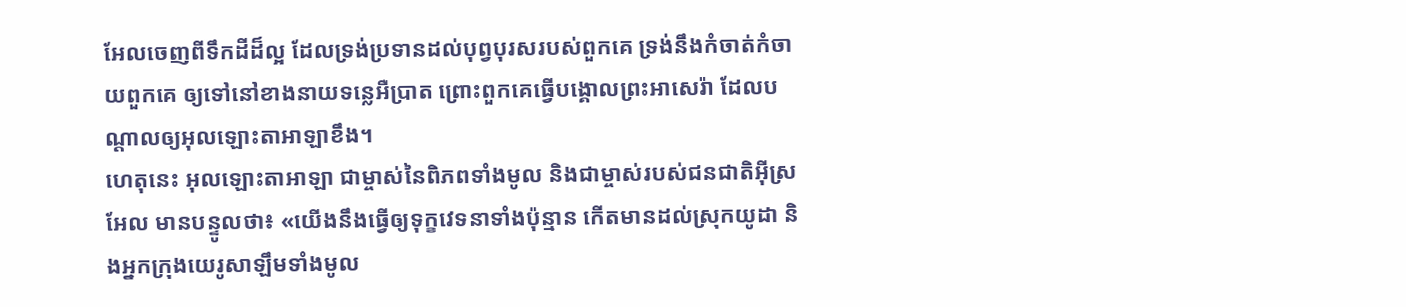អែលចេញពីទឹកដីដ៏ល្អ ដែលទ្រង់ប្រទានដល់បុព្វបុរសរបស់ពួកគេ ទ្រង់នឹងកំចាត់កំចាយពួកគេ ឲ្យទៅនៅខាងនាយទន្លេអឺប្រាត ព្រោះពួកគេធ្វើបង្គោលព្រះអាសេរ៉ា ដែលបណ្តាលឲ្យអុលឡោះតាអាឡាខឹង។
ហេតុនេះ អុលឡោះតាអាឡា ជាម្ចាស់នៃពិភពទាំងមូល និងជាម្ចាស់របស់ជនជាតិអ៊ីស្រអែល មានបន្ទូលថា៖ «យើងនឹងធ្វើឲ្យទុក្ខវេទនាទាំងប៉ុន្មាន កើតមានដល់ស្រុកយូដា និងអ្នកក្រុងយេរូសាឡឹមទាំងមូល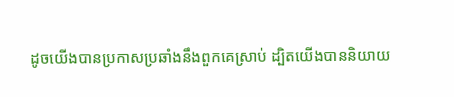ដូចយើងបានប្រកាសប្រឆាំងនឹងពួកគេស្រាប់ ដ្បិតយើងបាននិយាយ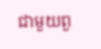ជាមួយពួ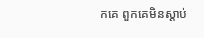កគេ ពួកគេមិនស្ដាប់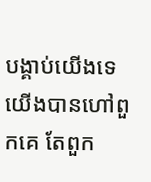បង្គាប់យើងទេ យើងបានហៅពួកគេ តែពួក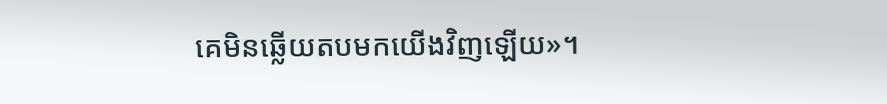គេមិនឆ្លើយតបមកយើងវិញឡើយ»។